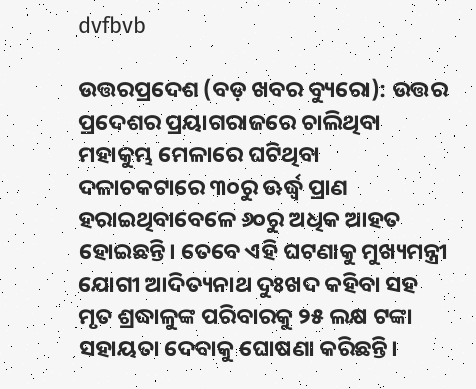dvfbvb

ଉତ୍ତରପ୍ରଦେଶ (ବଡ଼ ଖବର ବ୍ୟୁରୋ): ଉତ୍ତର ପ୍ରଦେଶର ପ୍ରୟାଗରାଜରେ ଚାଲିଥିବା ମହାକୁମ୍ଭ ମେଳାରେ ଘଟିଥିବା ଦଳାଚକଟାରେ ୩୦ରୁ ଊର୍ଦ୍ଧ୍ୱ ପ୍ରାଣ ହରାଇଥିବାବେଳେ ୬୦ରୁ ଅଧିକ ଆହତ ହୋଇଛନ୍ତି। ତେବେ ଏହି ଘଟଣାକୁ ମୁଖ୍ୟମନ୍ତ୍ରୀ ଯୋଗୀ ଆଦିତ୍ୟନାଥ ଦୁଃଖଦ କହିବା ସହ ମୃତ ଶ୍ରଦ୍ଧାଳୁଙ୍କ ପରିବାରକୁ ୨୫ ଲକ୍ଷ ଟଙ୍କା ସହାୟତା ଦେବାକୁ ଘୋଷଣା କରିଛନ୍ତି।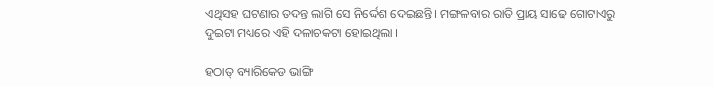ଏଥିସହ ଘଟଣାର ତଦନ୍ତ ଲାଗି ସେ ନିର୍ଦ୍ଦେଶ ଦେଇଛନ୍ତି। ମଙ୍ଗଳବାର ରାତି ପ୍ରାୟ ସାଢେ ଗୋଟାଏରୁ ଦୁଇଟା ମଧ୍ୟରେ ଏହି ଦଳାଚକଟା ହୋଇଥିଲା ।

ହଠାତ୍ ବ୍ୟାରିକେଡ ଭାଙ୍ଗି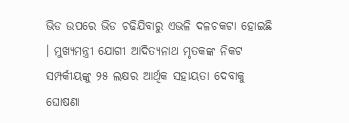ଭିଡ ଉପରେ ଭିଡ ଚଢିଯିବାରୁ ଏଭଳି ଦଳଚକଟା ହୋଇଛି । ମୁଖ୍ୟମନ୍ତ୍ରୀ ଯୋଗୀ ଆଦିତ୍ୟନାଥ ମୃତକଙ୍କ ନିକଟ ସମ୍ପର୍କୀୟଙ୍କୁ ୨୫ ଲକ୍ଷର ଆର୍ଥିକ ସହାୟତା ଦେବାକୁ ଘୋଷଣା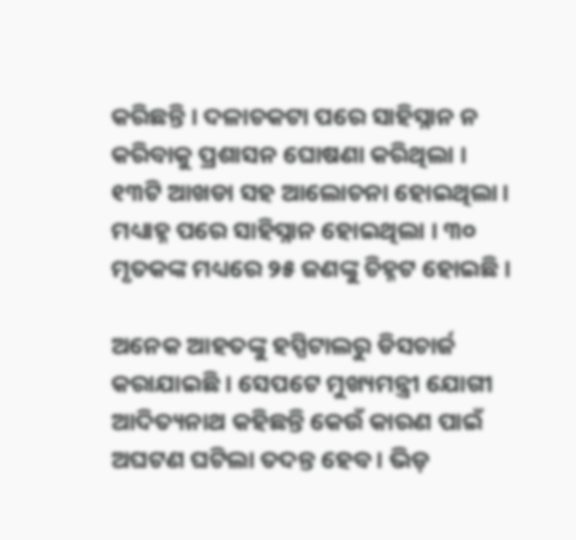କରିଛନ୍ତି । ଦଳାଚକଟା ପରେ ସାହିସ୍ନାନ ନ କରିବାକୁ ପ୍ରଶାସନ ଘୋଷଣା କରିଥିଲା । ୧୩ଟି ଆଖଡା ସହ ଆଲୋଚନା ହୋଇଥିଲା। ମଧ୍ୟାହ୍ନ ପରେ ସାହିସ୍ନାନ ହୋଇଥିଲା । ୩୦ ମୃତକଙ୍କ ମଧ୍ୟରେ ୨୫ ଜଣଙ୍କୁ ଚିହ୍ନଟ ହୋଇଛି ।

ଅନେକ ଆହତଙ୍କୁ ହସ୍ପିଟାଲରୁ ଡିସଚାର୍ଜ କରାଯାଇଛି । ସେପଟେ ମୁଖ୍ୟମନ୍ତ୍ରୀ ଯୋଗୀ ଆଦିତ୍ୟନାଥ କହିଛନ୍ତି କେଉଁ କାରଣ ପାଇଁ ଅଘଟଣ ଘଟିଲା ତଦନ୍ତ ହେବ । ଭିଡ଼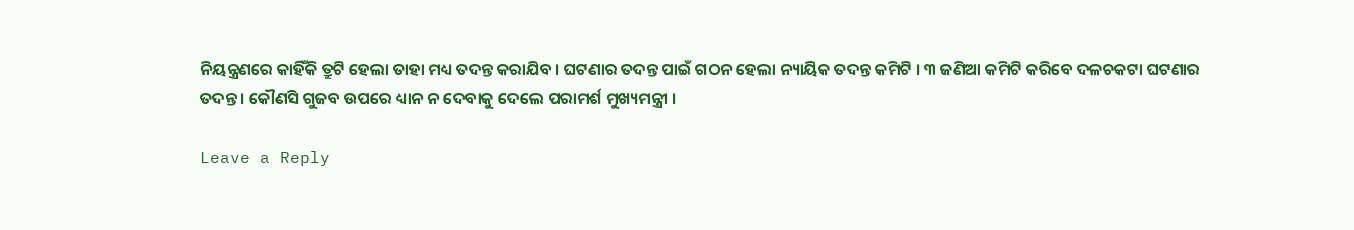ନିୟନ୍ତ୍ରଣରେ କାହିଁକି ତ୍ରୁଟି ହେଲା ତାହା ମଧ୍ୟ ତଦନ୍ତ କରାଯିବ । ଘଟଣାର ତଦନ୍ତ ପାଇଁ ଗଠନ ହେଲା ନ୍ୟାୟିକ ତଦନ୍ତ କମିଟି । ୩ ଜଣିଆ କମିଟି କରିବେ ଦଳଚକଟା ଘଟଣାର ତଦନ୍ତ । କୌଣସି ଗୁଜବ ଉପରେ ଧ୍ୟାନ ନ ଦେବାକୁ ଦେଲେ ପରାମର୍ଶ ମୁଖ୍ୟମନ୍ତ୍ରୀ ।

Leave a Reply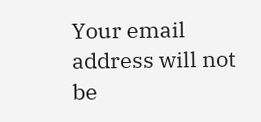Your email address will not be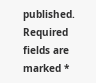published. Required fields are marked *